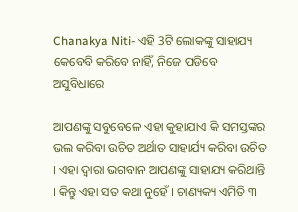Chanakya Niti- ଏହି 3ଟି ଲୋକଙ୍କୁ ସାହାଯ୍ୟ କେବେବି କରିବେ ନାହିଁ, ନିଜେ ପଡିବେ ଅସୁବିଧାରେ

ଆପଣଙ୍କୁ ସବୁବେଳେ ଏହା କୁହାଯାଏ କି ସମସ୍ତଙ୍କର ଭଲ କରିବା ଉଚିତ ଅର୍ଥାତ ସାହାର୍ଯ୍ୟ କରିବା ଉଚିତ । ଏହା ଦ୍ୱାରା ଭଗବାନ ଆପଣଙ୍କୁ ସାହାଯ୍ୟ କରିଥାନ୍ତି । କିନ୍ତୁ ଏହା ସତ କଥା ନୁହେଁ । ଚାଣ୍ୟକ୍ୟ ଏମିତି ୩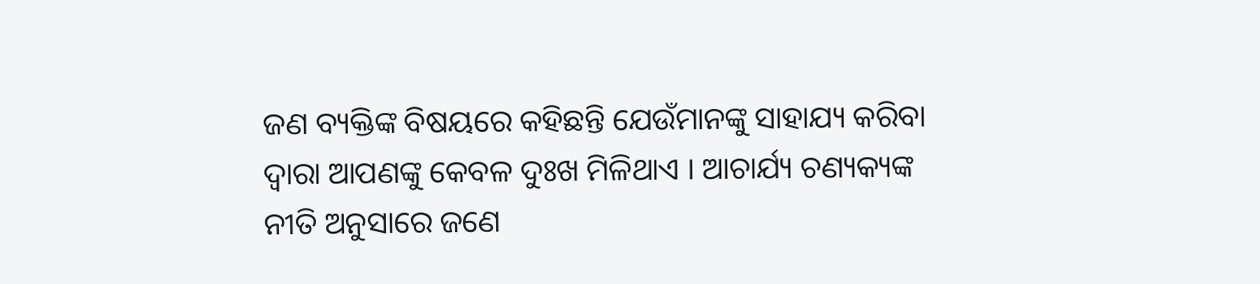ଜଣ ବ୍ୟକ୍ତିଙ୍କ ବିଷୟରେ କହିଛନ୍ତି ଯେଉଁମାନଙ୍କୁ ସାହାଯ୍ୟ କରିବା ଦ୍ଵାରା ଆପଣଙ୍କୁ କେବଳ ଦୁଃଖ ମିଳିଥାଏ । ଆଚାର୍ଯ୍ୟ ଚଣ୍ୟକ୍ୟଙ୍କ ନୀତି ଅନୁସାରେ ଜଣେ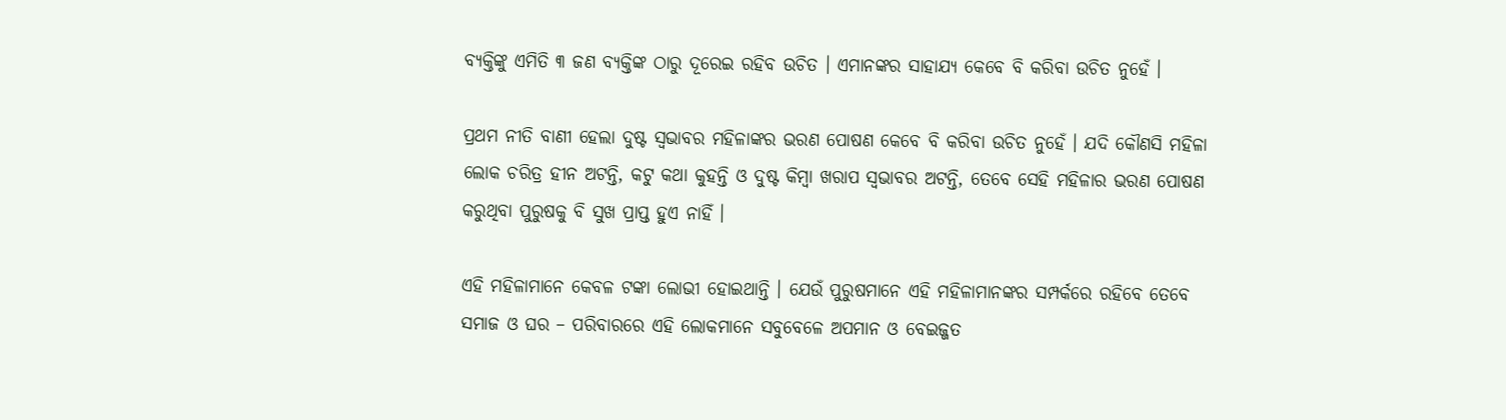ବ୍ୟକ୍ତିଙ୍କୁ ଏମିତି ୩ ଜଣ ବ୍ୟକ୍ତିଙ୍କ ଠାରୁ ଦୂରେଇ ରହିବ ଉଚିତ । ଏମାନଙ୍କର ସାହାଯ୍ୟ କେବେ ବି କରିବା ଉଚିତ ନୁହେଁ ।

ପ୍ରଥମ ନୀତି ବାଣୀ ହେଲା ଦୁଷ୍ଟ ସ୍ୱଭାବର ମହିଳାଙ୍କର ଭରଣ ପୋଷଣ କେବେ ବି କରିବା ଉଚିତ ନୁହେଁ । ଯଦି କୌଣସି ମହିଳା ଲୋକ ଚରିତ୍ର ହୀନ ଅଟନ୍ତି, କଟୁ କଥା କୁହନ୍ତି ଓ ଦୁଷ୍ଟ କିମ୍ବା ଖରାପ ସ୍ୱଭାବର ଅଟନ୍ତି, ତେବେ ସେହି ମହିଳାର ଭରଣ ପୋଷଣ କରୁଥିବା ପୁରୁଷକୁ ବି ସୁଖ ପ୍ରାପ୍ତ ହୁଏ ନାହିଁ ।

ଏହି ମହିଳାମାନେ କେବଳ ଟଙ୍କା ଲୋଭୀ ହୋଇଥାନ୍ତି । ଯେଉଁ ପୁରୁଷମାନେ ଏହି ମହିଳାମାନଙ୍କର ସମ୍ପର୍କରେ ରହିବେ ତେବେ ସମାଜ ଓ ଘର – ପରିବାରରେ ଏହି ଲୋକମାନେ ସବୁବେଳେ ଅପମାନ ଓ ବେଇଜ୍ଜତ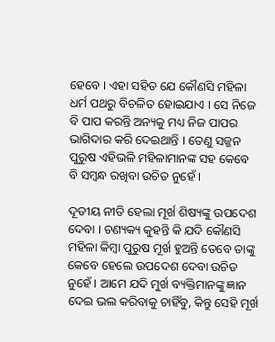ହେବେ । ଏହା ସହିତ ଯେ କୌଣସି ମହିଳା ଧର୍ମ ପଥରୁ ବିଚଳିତ ହୋଇଯାଏ । ସେ ନିଜେ ବି ପାପ କରନ୍ତି ଅନ୍ୟକୁ ମଧ୍ୟ ନିଜ ପାପର ଭାଗିଦାର କରି ଦେଇଥାନ୍ତି । ତେଣୁ ସଜ୍ଜନ ପୁରୁଷ ଏହିଭଳି ମହିଳାମାନଙ୍କ ସହ କେବେ ବି ସମ୍ବନ୍ଧ ରଖିବା ଉଚିତ ନୁହେଁ ।

ଦୂତୀୟ ନୀତି ହେଲା ମୂର୍ଖ ଶିଷ୍ୟଙ୍କୁ ଉପଦେଶ ଦେବା । ଚଣ୍ୟକ୍ୟ କୁହନ୍ତି କି ଯଦି କୌଣସି ମହିଳା କିମ୍ବା ପୁରୁଷ ମୂର୍ଖ ହୁଅନ୍ତି ତେବେ ତାଙ୍କୁ କେବେ ହେଲେ ଉପଦେଶ ଦେବା ଉଚିତ ନୁହେଁ । ଆମେ ଯଦି ମୁର୍ଖ ବ୍ୟକ୍ତିମାନଙ୍କୁ ଜ୍ଞାନ ଦେଇ ଭଲ କରିବାକୁ ଚାହିଁବୁ, କିନ୍ତୁ ସେହି ମୂର୍ଖ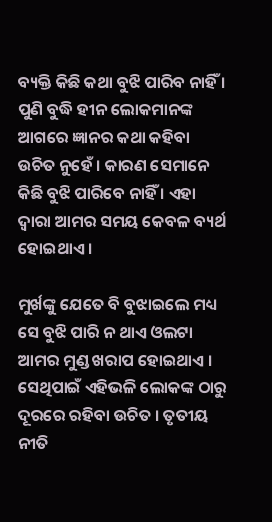ବ୍ୟକ୍ତି କିଛି କଥା ବୁଝି ପାରିବ ନାହିଁ । ପୁଣି ବୁଦ୍ଧି ହୀନ ଲୋକମାନଙ୍କ ଆଗରେ ଜ୍ଞାନର କଥା କହିବା ଉଚିତ ନୁହେଁ । କାରଣ ସେମାନେ କିଛି ବୁଝି ପାରିବେ ନାହିଁ । ଏହା ଦ୍ୱାରା ଆମର ସମୟ କେବଳ ବ୍ୟର୍ଥ ହୋଇଥାଏ ।

ମୁର୍ଖଙ୍କୁ ଯେତେ ବି ବୁଝାଇଲେ ମଧ୍ୟ ସେ ବୁଝି ପାରି ନ ଥାଏ ଓଲଟା ଆମର ମୁଣ୍ଡ ଖରାପ ହୋଇଥାଏ । ସେଥିପାଇଁ ଏହିଭଳି ଲୋକଙ୍କ ଠାରୁ ଦୂରରେ ରହିବା ଉଚିତ । ତୃତୀୟ ନୀତି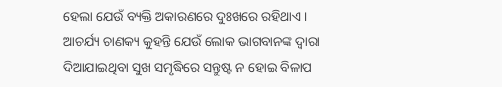ହେଲା ଯେଉଁ ବ୍ୟକ୍ତି ଅକାରଣରେ ଦୁଃଖରେ ରହିଥାଏ । ଆଚର୍ଯ୍ୟ ଚାଣକ୍ୟ କୁହନ୍ତି ଯେଉଁ ଲୋକ ଭାଗବାନଙ୍କ ଦ୍ୱାରା ଦିଆଯାଇଥିବା ସୁଖ ସମୃଦ୍ଧିରେ ସନ୍ତୁଷ୍ଟ ନ ହୋଇ ବିଳାପ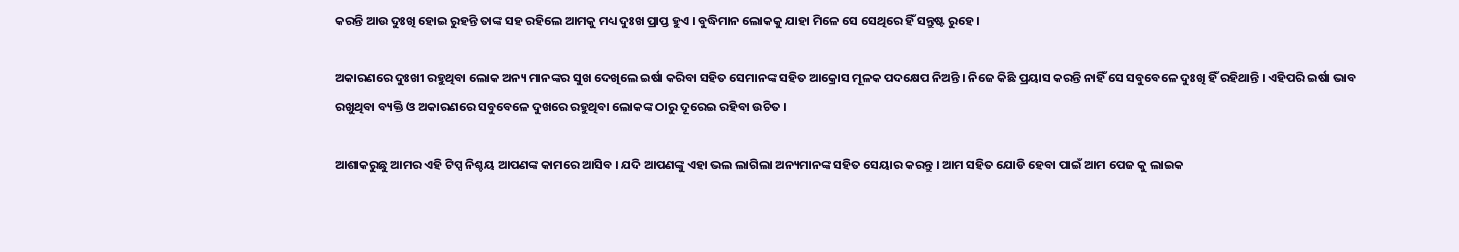କରନ୍ତି ଆଉ ଦୁଃଖି ହୋଇ ରୁହନ୍ତି ତାଙ୍କ ସହ ରହିଲେ ଆମକୁ ମଧ୍ୟ ଦୁଃଖ ପ୍ରାପ୍ତ ହୁଏ । ବୁଦ୍ଧିମାନ ଲୋକକୁ ଯାହା ମିଳେ ସେ ସେଥିରେ ହିଁ ସନ୍ତୁଷ୍ଟ ରୁହେ ।

ଅକାରଣରେ ଦୁଃଖୀ ରହୁଥିବା ଲୋକ ଅନ୍ୟ ମାନଙ୍କର ସୁଖ ଦେଖିଲେ ଇର୍ଷା କରିବା ସହିତ ସେମାନଙ୍କ ସହିତ ଆକ୍ରୋସ ମୂଳକ ପଦକ୍ଷେପ ନିଅନ୍ତି । ନିଜେ କିଛି ପ୍ରୟାସ କରନ୍ତି ନାହିଁ ସେ ସବୁବେଳେ ଦୁଃଖି ହିଁ ରହିଥାନ୍ତି । ଏହିପରି ଇର୍ଷା ଭାବ ରଖୁଥିବା ବ୍ୟକ୍ତି ଓ ଅକାରଣରେ ସବୁବେଳେ ଦୁଖରେ ରହୁଥିବା ଲୋକଙ୍କ ଠାରୁ ଦୂରେଇ ରହିବା ଉଚିତ ।

ଆଶାକରୁଛୁ ଆମର ଏହି ଟିପ୍ସ ନିଶ୍ଚୟ ଆପଣଙ୍କ କାମରେ ଆସିବ । ଯଦି ଆପଣଙ୍କୁ ଏହା ଭଲ ଲାଗିଲା ଅନ୍ୟମାନଙ୍କ ସହିତ ସେୟାର କରନ୍ତୁ । ଆମ ସହିତ ଯୋଡି ହେବା ପାଇଁ ଆମ ପେଜ କୁ ଲାଇକ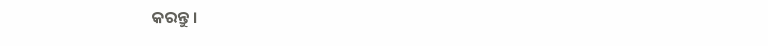କରନ୍ତୁ ।